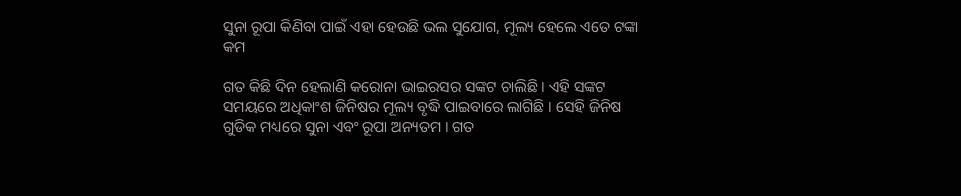ସୁନା ରୂପା କିଣିବା ପାଇଁ ଏହା ହେଉଛି ଭଲ ସୁଯୋଗ, ମୂଲ୍ୟ ହେଲେ ଏତେ ଟଙ୍କା କମ

ଗତ କିଛି ଦିନ ହେଲାଣି କରୋନା ଭାଇରସର ସଙ୍କଟ ଚାଲିଛି । ଏହି ସଙ୍କଟ ସମୟରେ ଅଧିକାଂଶ ଜିନିଷର ମୂଲ୍ୟ ବୃଦ୍ଧି ପାଇବାରେ ଲାଗିଛି । ସେହି ଜିନିଷ ଗୁଡିକ ମଧ୍ୟରେ ସୁନା ଏବଂ ରୂପା ଅନ୍ୟତମ । ଗତ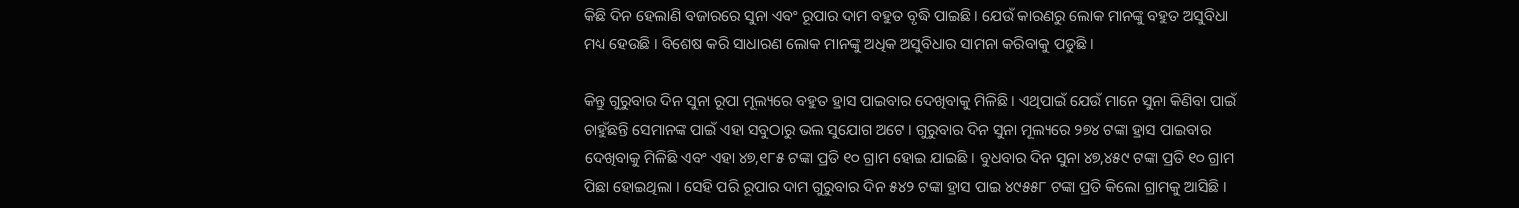କିଛି ଦିନ ହେଲାଣି ବଜାରରେ ସୁନା ଏବଂ ରୂପାର ଦାମ ବହୁତ ବୃଦ୍ଧି ପାଇଛି । ଯେଉଁ କାରଣରୁ ଲୋକ ମାନଙ୍କୁ ବହୁତ ଅସୁବିଧା ମଧ୍ୟ ହେଉଛି । ବିଶେଷ କରି ସାଧାରଣ ଲୋକ ମାନଙ୍କୁ ଅଧିକ ଅସୁବିଧାର ସାମନା କରିବାକୁ ପଡୁଛି ।

କିନ୍ତୁ ଗୁରୁବାର ଦିନ ସୁନା ରୂପା ମୂଲ୍ୟରେ ବହୁତ ହ୍ରାସ ପାଇବାର ଦେଖିବାକୁ ମିଳିଛି । ଏଥିପାଇଁ ଯେଉଁ ମାନେ ସୁନା କିଣିବା ପାଇଁ ଚାହୁଁଛନ୍ତି ସେମାନଙ୍କ ପାଇଁ ଏହା ସବୁଠାରୁ ଭଲ ସୁଯୋଗ ଅଟେ । ଗୁରୁବାର ଦିନ ସୁନା ମୂଲ୍ୟରେ ୨୭୪ ଟଙ୍କା ହ୍ରାସ ପାଇବାର ଦେଖିବାକୁ ମିଳିଛି ଏବଂ ଏହା ୪୭,୧୮୫ ଟଙ୍କା ପ୍ରତି ୧୦ ଗ୍ରାମ ହୋଇ ଯାଇଛି । ବୁଧବାର ଦିନ ସୁନା ୪୭,୪୫୯ ଟଙ୍କା ପ୍ରତି ୧୦ ଗ୍ରାମ ପିଛା ହୋଇଥିଲା । ସେହି ପରି ରୂପାର ଦାମ ଗୁରୁବାର ଦିନ ୫୪୨ ଟଙ୍କା ହ୍ରାସ ପାଇ ୪୯୫୫୮ ଟଙ୍କା ପ୍ରତି କିଲୋ ଗ୍ରାମକୁ ଆସିଛି ।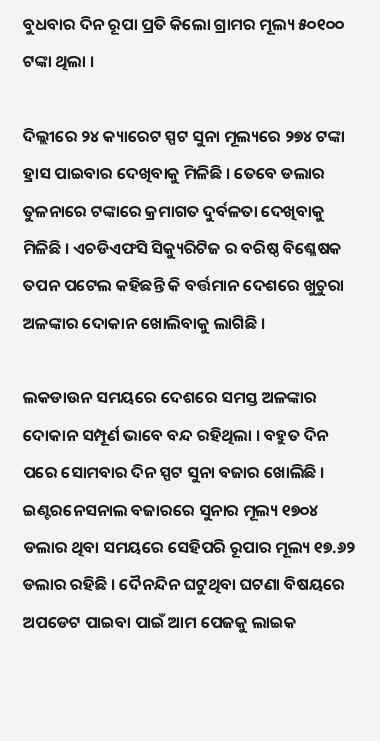ବୁଧବାର ଦିନ ରୂପା ପ୍ରତି କିଲୋ ଗ୍ରାମର ମୂଲ୍ୟ ୫୦୧୦୦ ଟଙ୍କା ଥିଲା ।

ଦିଲ୍ଲୀରେ ୨୪ କ୍ୟାରେଟ ସ୍ପଟ ସୁନା ମୂଲ୍ୟରେ ୨୭୪ ଟଙ୍କା ହ୍ରାସ ପାଇବାର ଦେଖିବାକୁ ମିଳିଛି । ତେବେ ଡଲାର ତୁଳନାରେ ଟଙ୍କାରେ କ୍ରମାଗତ ଦୁର୍ବଳତା ଦେଖିବାକୁ ମିଳିଛି । ଏଚଡିଏଫସି ସିକ୍ୟୁରିଟିଜ ର ବରିଷ୍ଠ ବିଶ୍ଳେଷକ ତପନ ପଟେଲ କହିଛନ୍ତି କି ବର୍ତ୍ତମାନ ଦେଶରେ ଖୁଚୁରା ଅଳଙ୍କାର ଦୋକାନ ଖୋଲିବାକୁ ଲାଗିଛି ।

ଲକଡାଉନ ସମୟରେ ଦେଶରେ ସମସ୍ତ ଅଳଙ୍କାର ଦୋକାନ ସମ୍ପୂର୍ଣ ଭାବେ ବନ୍ଦ ରହିଥିଲା । ବହୁତ ଦିନ ପରେ ସୋମବାର ଦିନ ସ୍ପଟ ସୁନା ବଜାର ଖୋଲିଛି । ଇଣ୍ଟରନେସନାଲ ବଜାରରେ ସୁନାର ମୂଲ୍ୟ ୧୭୦୪ ଡଲାର ଥିବା ସମୟରେ ସେହିପରି ରୂପାର ମୂଲ୍ୟ ୧୭.୬୨ ଡଲାର ରହିଛି । ଦୈନନ୍ଦିନ ଘଟୁଥିବା ଘଟଣା ବିଷୟରେ ଅପଡେଟ ପାଇବା ପାଇଁ ଆମ ପେଜକୁ ଲାଇକ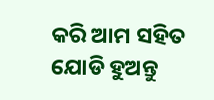କରି ଆମ ସହିତ ଯୋଡି ହୁଅନ୍ତୁ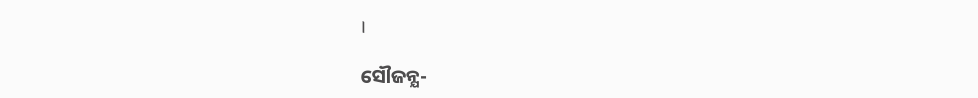।

ସୌଜନ୍ଯ-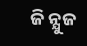ଜି ନ୍ଯୁଜ